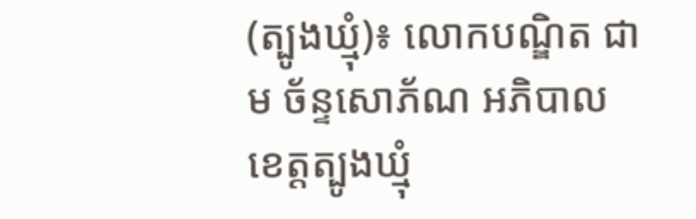(ត្បូងឃ្មុំ)៖ លោកបណ្ឌិត ជាម ច័ន្ទសោភ័ណ អភិបាលខេត្តត្បូងឃ្មុំ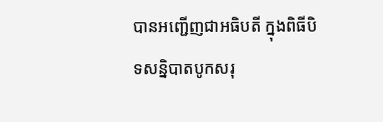បានអញ្ជើញជាអធិបតី ក្នុងពិធីបិទសន្និបាតបូកសរុ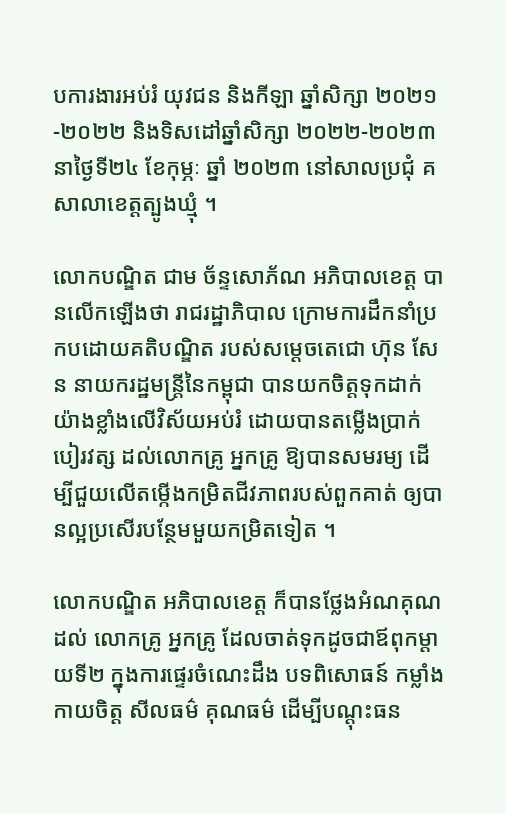បការងារអប់រំ យុវជន និងកីឡា ឆ្នាំសិក្សា ២០២១-២០២២ និងទិសដៅឆ្នាំសិក្សា ២០២២-២០២៣ នាថ្ងៃទី២៤ ខែកុម្ភៈ ឆ្នាំ ២០២៣ នៅសាលប្រជុំ គ សាលាខេត្តត្បូងឃ្មុំ ។

លោកបណ្ឌិត ជាម ច័ន្ទសោភ័ណ អភិបាលខេត្ត បានលើកឡើងថា រាជរដ្ឋាភិបាល ក្រោមការដឹកនាំប្រកបដោយគតិបណ្ឌិត របស់សម្តេចតេជោ ហ៊ុន សែន នាយករដ្ឋមន្រ្តីនៃកម្ពុជា បានយកចិត្តទុកដាក់ យ៉ាងខ្លាំងលើវិស័យអប់រំ ដោយបានតម្លើងប្រាក់បៀរវត្ស ដល់លោកគ្រូ អ្នកគ្រូ ឱ្យបានសមរម្យ ដើម្បីជួយលើតម្កើងកម្រិតជីវភាពរបស់ពួកគាត់ ឲ្យបានល្អប្រសើរបន្ថែមមួយកម្រិតទៀត ។

លោកបណ្ឌិត អភិបាលខេត្ត ក៏បានថ្លែងអំណគុណដល់ លោកគ្រូ អ្នកគ្រូ ដែលចាត់ទុកដូចជាឪពុកម្តាយទី២ ក្នុងការផ្ទេរចំណេះដឹង បទពិសោធន៍ កម្លាំងកាយចិត្ត សីលធម៌ គុណធម៌ ដើម្បីបណ្តុះធន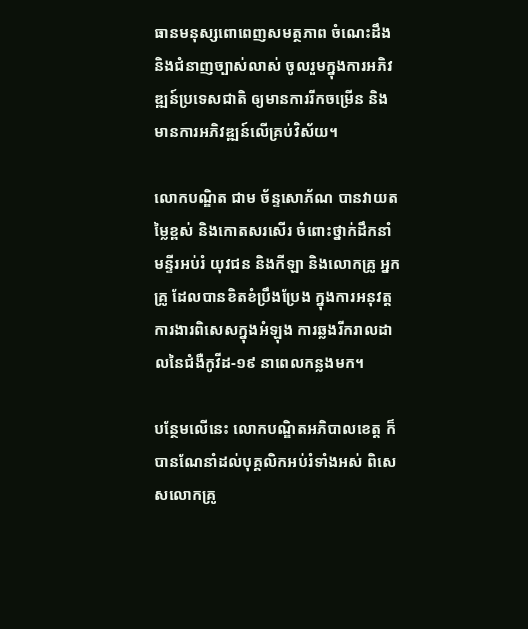ធានមនុស្សពោពេញសមត្ថភាព ចំណេះដឹង និងជំនាញច្បាស់លាស់ ចូលរួមក្នុងការអភិវឌ្ឍន៍ប្រទេសជាតិ ឲ្យមានការរីកចម្រើន និងមានការអភិវឌ្ឍន៍លើគ្រប់វិស័យ។

លោកបណ្ឌិត ជាម ច័ន្ទសោភ័ណ បានវាយតម្លៃខ្ពស់ និងកោតសរសើរ ចំពោះថ្នាក់ដឹកនាំមន្ទីរអប់រំ យុវជន និងកីឡា និងលោកគ្រូ អ្នកគ្រូ ដែលបានខិតខំប្រឹងប្រែង ក្នុងការអនុវត្តការងារពិសេសក្នុងអំឡុង ការឆ្លងរីករាលដាលនៃជំងឺកូវីដ-១៩ នាពេលកន្លងមក។

បន្ថែមលើនេះ លោកបណ្ឌិតអភិបាលខេត្ត ក៏បានណែនាំដល់បុគ្គលិកអប់រំទាំងអស់ ពិសេសលោកគ្រូ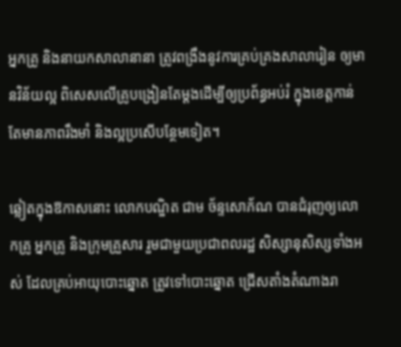អ្នកគ្រូ និងនាយកសាលានានា ត្រូវពង្រឹងនូវការគ្រប់គ្រងសាលារៀន ឲ្យមានវិន័យល្អ ពិសេសលើគ្រូបង្រៀនតែម្តងដើម្បីឲ្យប្រព័ន្ធអប់រំ ក្នុងខេត្តកាន់តែមានភាពរឹងមាំ និងល្អប្រសើបន្ថែមទៀត។

ឆ្លៀតក្នុងឱកាសនោះ លោកបណ្ឌិត ជាម ច័ន្ទសោភ័ណ បានជំរុញឲ្យលោកគ្រូ អ្នកគ្រូ និងក្រុមគ្រួសារ រួមជាមួយប្រជាពលរដ្ឋ សិស្សានុសិស្សទាំងអស់ ដែលគ្រប់អាយុបោះឆ្នោត ត្រូវទៅបោះឆ្នោត ជ្រើសតាំងតំណាងរា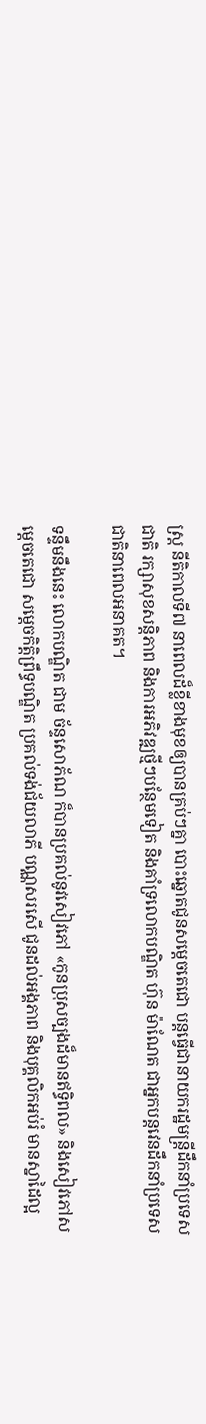ស្ត្រ នីតិកាលទី៧ នាពេលដ៏ខ្លីខាងមុខឲ្យបានគ្រប់ៗគ្នា បោះឆ្នោតជូនសម្តេចតេជោ បន្តធ្វើជានាយករដ្ឋមន្រ្តីដឹកនាំប្រទេសជាតិ រក្សាសុខសន្តិភាព និងការអភិវឌ្ឍថ្មីៗបន្ថែមទៀត និងគាំទ្រលោកបណ្ឌិត ហ៊ុន ម៉ាណែត ជាអ្នកបន្តវេនដឹកនាំប្រទេសជាតិនាពេលអនាគត។

ទន្ទឹមនឹងនេះ លោកបណ្ឌិត ជាម ច័ន្ទសោភ័ណ ក៏បានប្រគល់នូវសៀវភៅ «កូនប្រុសច្បងដ៏មានឥទ្ធិពល» និងសៀវភៅសម្តេចតេជោ សម្តេចកិត្តិព្រឹទ្ធបណ្ឌិត ប្រគល់ទង់ជ័យលាភី បណ្ណសរសើ ជូនដល់អង្គភាព និងបុគ្គលិកអប់រំ មានស្នាដៃល្អ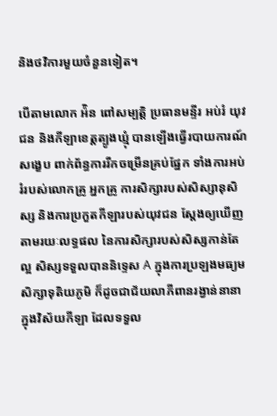និងថវិការមួយចំនួនទៀត។

បើតាមលោក អ៉ិន ពៅសម្បត្តិ ប្រធានមន្ទីរ អប់រំ យុវជន និងកីឡាខេត្តត្បូងឃ្មុំ បានឡើងធ្វើរបាយការណ៍សង្ខេប ពាក់ព័ន្ធការរីកចម្រើនគ្រប់ផ្នែក ទាំងការអប់រំរបស់លោកគ្រូ អ្នកគ្រូ ការសិក្សារបស់សិស្សានុសិស្ស និងការប្រកួតកីឡារបស់យុវជន ស្តែងឲ្យឃើញតាមរយៈលទ្ធផល នៃការសិក្សារបស់សិស្សកាន់តែល្អ សិស្សទទួលបាននិទ្ទេស A ក្នុងការប្រឡងមធ្យមសិក្សាទុតិយភូមិ ក៏ដូចជាជ័យលាភីពានរង្វាន់នានា ក្នុងវិស័យកីឡា ដែលទទួល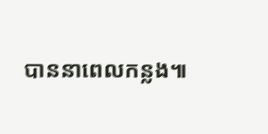បាននាពេលកន្លង៕